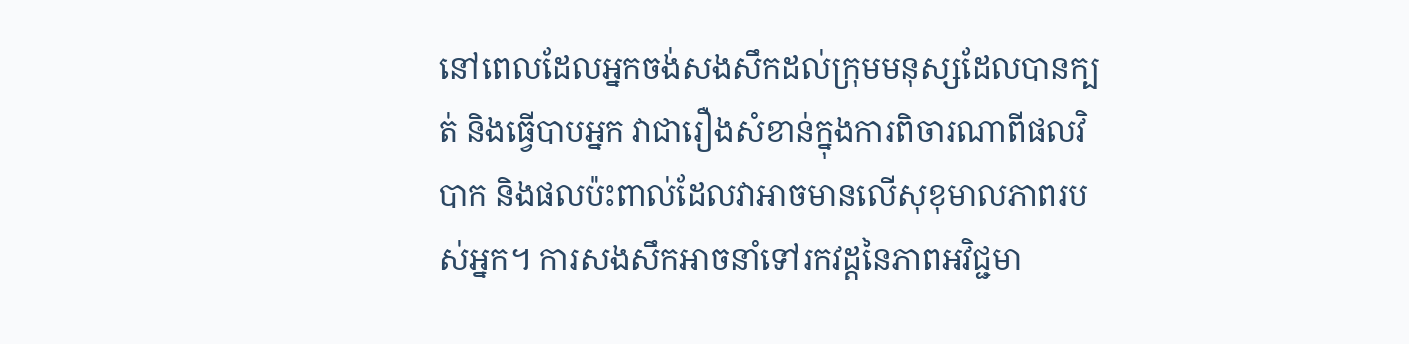នៅពេលដែលអ្នកចង់សងសឹកដល់ក្រុមមនុស្សដែលបានក្បត់ និងធ្វើបាបអ្នក វាជារឿងសំខាន់ក្នុងការពិចារណាពីផលវិបាក និងផលប៉ះពាល់ដែលវាអាចមានលើសុខុមាលភាពរបស់អ្នក។ ការសងសឹកអាចនាំទៅរកវដ្តនៃភាពអវិជ្ជមា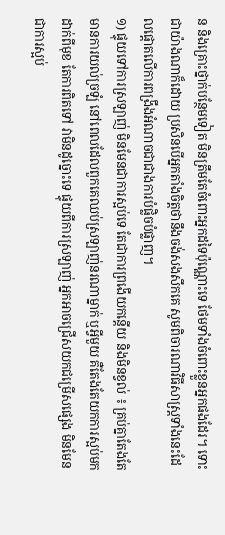ន និងគ្រោះថ្នាក់បន្ថែមទៀត មិនត្រឹមតែចំពោះអ្នកដទៃប៉ុណ្ណោះទេ ថែមទាំងចំពោះខ្លួនអ្នកផងដែរ។ ទោះជាយ៉ាងណាក៏ដោយ ប្រសិនបើអ្នកតាំងចិត្តថានឹងចង់សងសឹកគេ សូមពិចារណាវិធីសាស្រ្តទាំងនេះដែលផ្តោតលើការពង្រឹងអំណាចជាជាងការបំផ្លិចបំផ្លាញ។
១) ផ្ទុយទៅការស្រឡាញ់ មិនមែនជាការស្អប់ទេ តែជាការព្រងើយកន្តើយ និងមិនខ្វល់ ៖ គ្រប់គ្នាតែងតែមានការយល់ច្រឡំ នៅពេលដែលពួកគេឈប់ស្រឡាញ់នរណាម្នាក់ ឬអ្វីមួយ គឺតែងតែយកការស្អប់មកដាក់ពីមុខ តែការពិតទៅ វាមិនដូច្នោះទេ ផ្ទុយពីការស្រឡាញ់ អ្នកអាចជ្រើសយកជម្រើសផ្សេង មិនមែនជាការស្អប់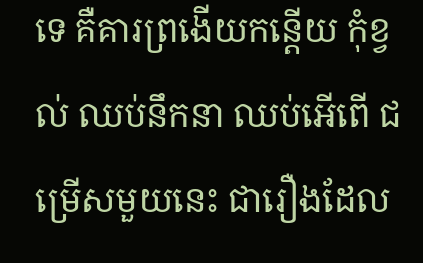ទេ គឺគារព្រងើយកន្តើយ កុំខ្វល់ ឈប់នឹកនា ឈប់អើពើ ជម្រើសមួយនេះ ជារឿងដែល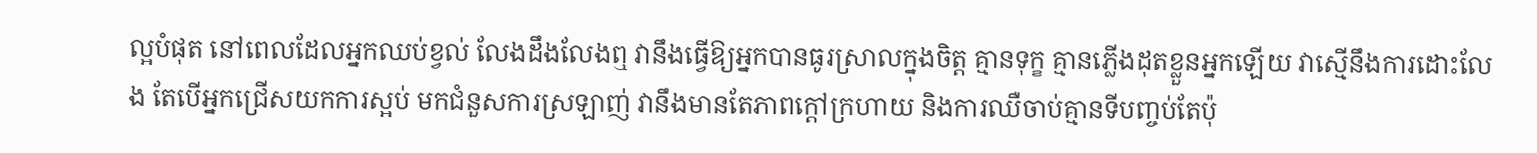ល្អបំផុត នៅពេលដែលអ្នកឈប់ខ្វល់ លែងដឹងលែងឮ វានឹងធ្វើឱ្យអ្នកបានធូរស្រាលក្នុងចិត្ត គ្មានទុក្ខ គ្មានភ្លើងដុតខ្លួនអ្នកឡើយ វាស្មើនឹងការដោះលែង តែបើអ្នកជ្រើសយកការស្អប់ មកជំនួសការស្រឡាញ់ វានឹងមានតែភាពក្ដៅក្រហាយ និងការឈឺចាប់គ្មានទីបញ្ចប់តែប៉ុ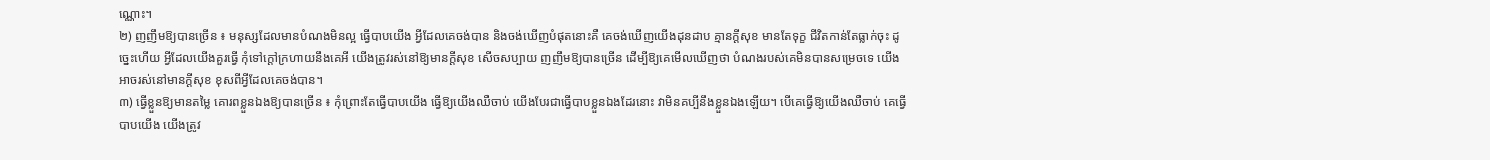ណ្ណោះ។
២) ញញឹមឱ្យបានច្រើន ៖ មនុស្សដែលមានបំណងមិនល្អ ធ្វើបាបយើង អ្វីដែលគេចង់បាន និងចង់ឃើញបំផុតនោះគឺ គេចង់ឃើញយើងដុនដាប គ្មានក្ដីសុខ មានតែទុក្ខ ជីវិតកាន់តែធ្លាក់ចុះ ដូច្នេះហើយ អ្វីដែលយើងគួរធ្វើ កុំទៅក្ដៅក្រហាយនឹងគេអី យើងត្រូវរស់នៅឱ្យមានក្ដីសុខ សើចសប្បាយ ញញឹមឱ្យបានច្រើន ដើម្បីឱ្យគេមើលឃើញថា បំណងរបស់គេមិនបានសម្រេចទេ យើងអាចរស់នៅមានក្ដីសុខ ខុសពីអ្វីដែលគេចង់បាន។
៣) ធ្វើខ្លួនឱ្យមានតម្លៃ គោរពខ្លួនឯងឱ្យបានច្រើន ៖ កុំព្រោះតែធ្វើបាបយើង ធ្វើឱ្យយើងឈឺចាប់ យើងបែរជាធ្វើបាបខ្លួនឯងដែរនោះ វាមិនគប្បីនឹងខ្លួនឯងឡើយ។ បើគេធ្វើឱ្យយើងឈឺចាប់ គេធ្វើបាបយើង យើងត្រូវ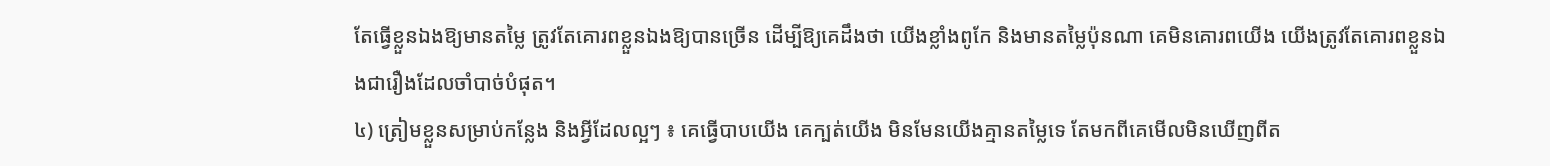តែធ្វើខ្លួនឯងឱ្យមានតម្លៃ ត្រូវតែគោរពខ្លួនឯងឱ្យបានច្រើន ដើម្បីឱ្យគេដឹងថា យើងខ្លាំងពូកែ និងមានតម្លៃប៉ុនណា គេមិនគោរពយើង យើងត្រូវតែគោរពខ្លួនឯងជារឿងដែលចាំបាច់បំផុត។
៤) ត្រៀមខ្លួនសម្រាប់កន្លែង និងអ្វីដែលល្អៗ ៖ គេធ្វើបាបយើង គេក្បត់យើង មិនមែនយើងគ្មានតម្លៃទេ តែមកពីគេមើលមិនឃើញពីត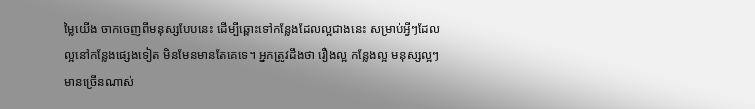ម្លៃយើង ចាកចេញពីមនុស្សបែបនេះ ដើម្បីឆ្ពោះទៅកន្លែងដែលល្អជាងនេះ សម្រាប់អ្វីៗដែលល្អនៅកន្លែងផ្សេងទៀត មិនមែនមានតែគេទេ។ អ្នកត្រូវដឹងថា រឿងល្អ កន្លែងល្អ មនុស្សល្អៗមានច្រើនណាស់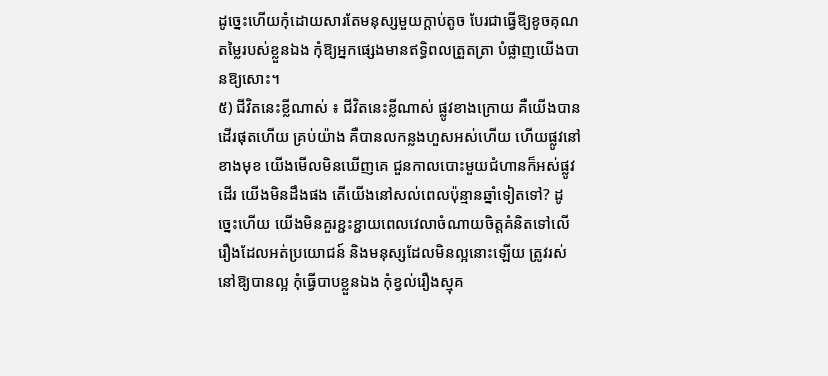ដូច្នេះហើយកុំដោយសារតែមនុស្សមួយក្ដាប់តូច បែរជាធ្វើឱ្យខូចគុណតម្លៃរបស់ខ្លួនឯង កុំឱ្យអ្នកផ្សេងមានឥទ្ធិពលត្រួតត្រា បំផ្លាញយើងបានឱ្យសោះ។
៥) ជីវិតនេះខ្លីណាស់ ៖ ជីវិតនេះខ្លីណាស់ ផ្លូវខាងក្រោយ គឺយើងបានដើរផុតហើយ គ្រប់យ៉ាង គឺបានលកន្លងហួសអស់ហើយ ហើយផ្លូវនៅខាងមុខ យើងមើលមិនឃើញគេ ជួនកាលបោះមួយជំហានក៏អស់ផ្លូវដើរ យើងមិនដឹងផង តើយើងនៅសល់ពេលប៉ុន្មានឆ្នាំទៀតទៅ? ដូច្នេះហើយ យើងមិនគួរខ្ជះខ្ជាយពេលវេលាចំណាយចិត្តគំនិតទៅលើរឿងដែលអត់ប្រយោជន៍ និងមនុស្សដែលមិនល្អនោះឡើយ ត្រូវរស់នៅឱ្យបានល្អ កុំធ្វើបាបខ្លួនឯង កុំខ្វល់រឿងស្មុគ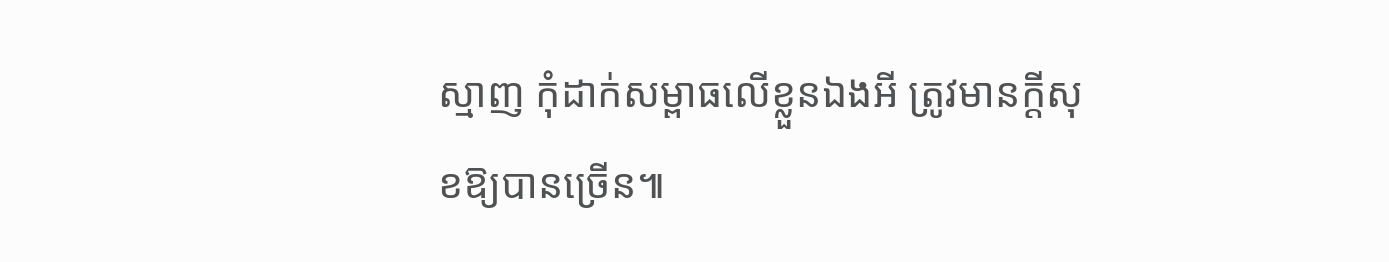ស្មាញ កុំដាក់សម្ពាធលើខ្លួនឯងអី ត្រូវមានក្ដីសុខឱ្យបានច្រើន៕